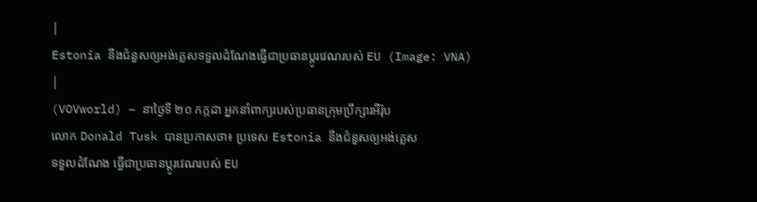|
Estonia នឹងជំនួសឲ្យអង់គ្លេសទទួលដំណែងធ្វើជាប្រធានប្តូរវេណរបស់ EU (Image: VNA) |
(VOVworld) – នាថ្ងៃទី ២០ កក្កដា អ្នកនាំពាក្យរបស់ប្រធានក្រុមប្រឹក្សារអឺរ៉ុប
លោក Donald Tusk បានប្រកាសថា៖ ប្រទេស Estonia នឹងជំនួសឲ្យអង់គ្លេស
ទទួលដំណែង ធ្វើជាប្រធានប្តូរវេណរបស់ EU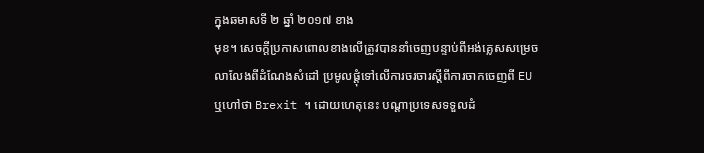ក្នុងឆមាសទី ២ ឆ្នាំ ២០១៧ ខាង
មុខ។ សេចក្តីប្រកាសពោលខាងលើត្រូវបាននាំចេញបន្ទាប់ពីអង់គ្លេសសម្រេច
លាលែងពីដំណែងសំដៅ ប្រមូលផ្តុំទៅលើការចរចារស្តីពីការចាកចេញពី EU
ឬហៅថា Brexit ។ ដោយហេតុនេះ បណ្ដាប្រទេសទទួលដំ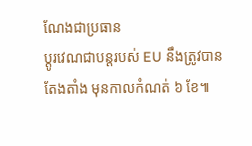ណែងជាប្រធាន
ប្តូរវេណជាបន្តរបស់ EU នឹងត្រូវបានតែងតាំង មុនកាលកំណត់ ៦ ខែ៕